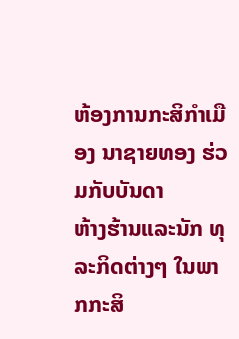ຫ້ອງການກະສິກຳເມືອງ ນາຊາຍທອງ ຮ່ວມກັບບັນດາ
ຫ້າງຮ້ານແລະນັກ ທຸລະກິດຕ່າງໆ ໃນພາກກະສິ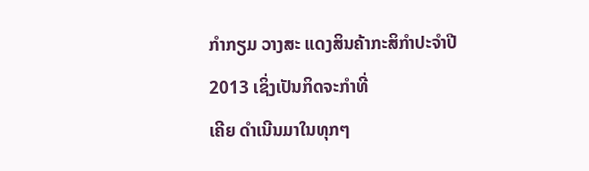ກຳກຽມ ວາງສະ ແດງສິນຄ້າກະສິກຳປະຈຳປີ 2013 ເຊິ່ງເປັນກິດຈະກຳທີ່
ເຄີຍ ດຳເນີນມາໃນທຸກໆ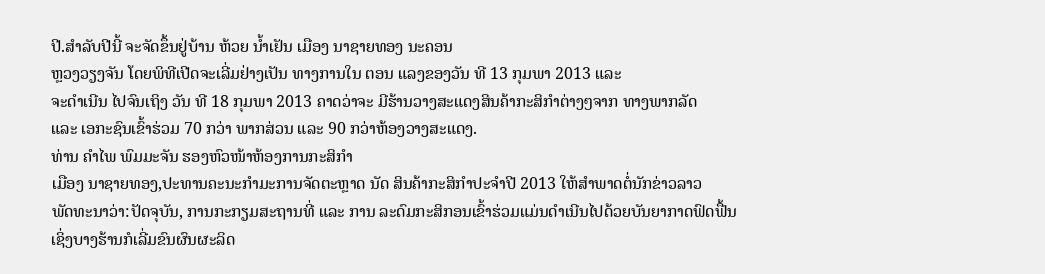ປີ.ສຳລັບປີນີ້ ຈະຈັດຂຶ້ນຢູ່ບ້ານ ຫ້ວຍ ນ້ຳເຢັນ ເມືອງ ນາຊາຍທອງ ນະຄອນ
ຫຼວງວຽງຈັນ ໂດຍພິທີເປີດຈະເລີ່ມຢ່າງເປັນ ທາງການໃນ ຕອນ ແລງຂອງວັນ ທີ 13 ກຸມພາ 2013 ແລະ
ຈະດຳເນີນ ໄປຈົນເຖິງ ວັນ ທີ 18 ກຸມພາ 2013 ຄາດວ່າຈະ ມີຮ້ານວາງສະແດງສິນຄ້າກະສິກຳຕ່າງໆຈາກ ທາງພາກລັດ
ແລະ ເອກະຊົນເຂົ້າຮ່ວມ 70 ກວ່າ ພາກສ່ວນ ແລະ 90 ກວ່າຫ້ອງວາງສະແດງ.
ທ່ານ ຄຳໄພ ພົມມະຈັນ ຮອງຫົວໜ້າຫ້ອງການກະສິກຳ
ເມືອງ ນາຊາຍທອງ,ປະທານຄະນະກຳມະການຈັດຕະຫຼາດ ນັດ ສິນຄ້າກະສິກຳປະຈຳປີ 2013 ໃຫ້ສຳພາດຕໍ່ນັກຂ່າວລາວ
ພັດທະນາວ່າ:ປັດຈຸບັນ, ການກະກຽມສະຖານທີ່ ແລະ ການ ລະດົມກະສິກອນເຂົ້າຮ່ວມແມ່ນດຳເນີນໄປດ້ວຍບັນຍາກາດຟົດຟື້ນ
ເຊິ່ງບາງຮ້ານກໍເລີ່ມຂົນຜົນຜະລິດ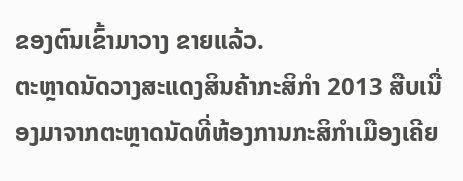ຂອງຕົນເຂົ້າມາວາງ ຂາຍແລ້ວ.
ຕະຫຼາດນັດວາງສະແດງສິນຄ້າກະສິກຳ 2013 ສືບເນື່ອງມາຈາກຕະຫຼາດນັດທີ່ຫ້ອງການກະສິກຳເມືອງເຄີຍ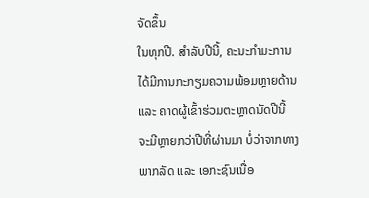ຈັດຂຶ້ນ
ໃນທຸກປີ. ສຳລັບປີນີ້, ຄະນະກຳມະການໄດ້ມີການກະກຽມຄວາມພ້ອມຫຼາຍດ້ານ ແລະ ຄາດຜູ້ເຂົ້າຮ່ວມຕະຫຼາດນັດປີນີ້
ຈະມີຫຼາຍກວ່າປີທີ່ຜ່ານມາ ບໍ່ວ່າຈາກທາງພາກລັດ ແລະ ເອກະຊົນເນື່ອ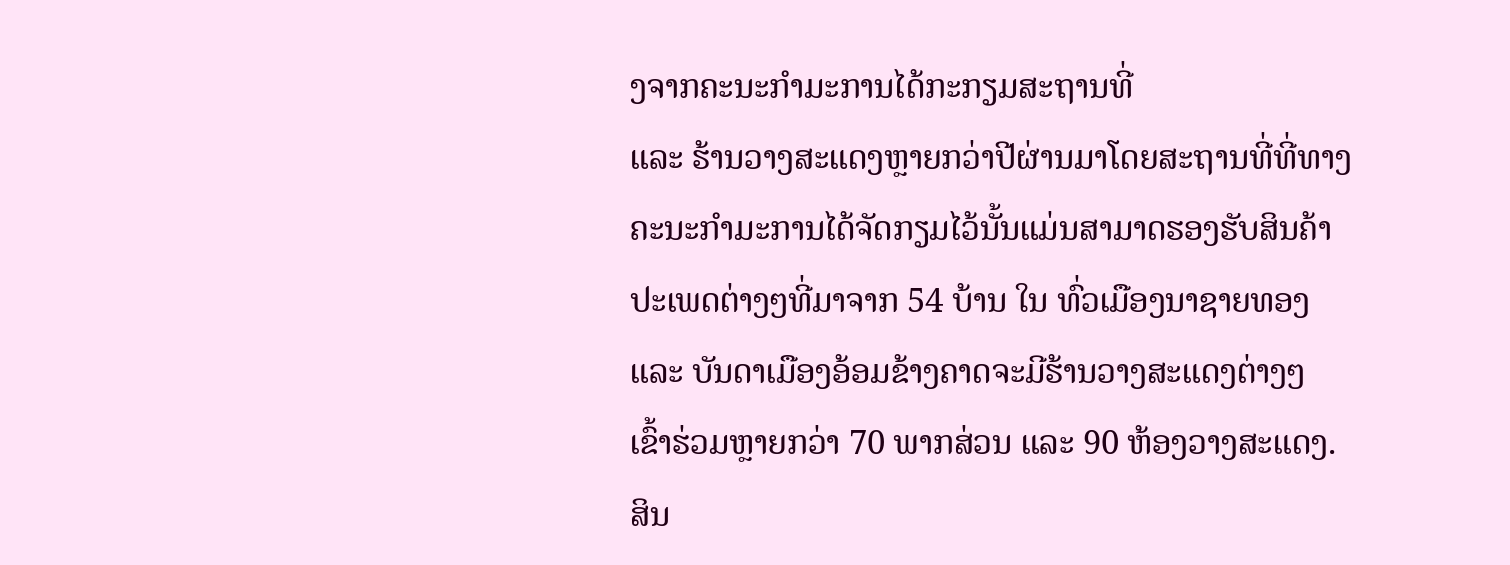ງຈາກຄະນະກຳມະການໄດ້ກະກຽມສະຖານທີ່
ແລະ ຮ້ານວາງສະແດງຫຼາຍກວ່າປີຜ່ານມາໂດຍສະຖານທີ່ທີ່ທາງຄະນະກຳມະການໄດ້ຈັດກຽມໄວ້ນັ້ນແມ່ນສາມາດຮອງຮັບສິນຄ້າ
ປະເພດຕ່າງໆທີ່ມາຈາກ 54 ບ້ານ ໃນ ທົ່ວເມືອງນາຊາຍທອງ ແລະ ບັນດາເມືອງອ້ອມຂ້າງຄາດຈະມີຮ້ານວາງສະແດງຕ່າງໆ
ເຂົ້າຮ່ວມຫຼາຍກວ່າ 70 ພາກສ່ວນ ແລະ 90 ຫ້ອງວາງສະແດງ.
ສິນ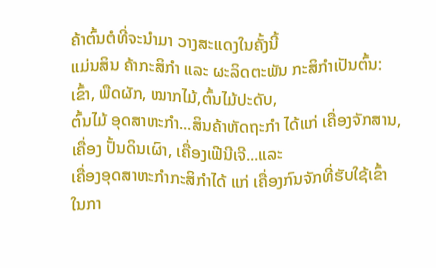ຄ້າຕົ້ນຕໍທີ່ຈະນຳມາ ວາງສະແດງໃນຄັ້ງນີ້
ແມ່ນສິນ ຄ້າກະສິກຳ ແລະ ຜະລິດຕະພັນ ກະສິກຳເປັນຕົ້ນ: ເຂົ້າ, ພືດຜັກ, ໝາກໄມ້,ຕົ້ນໄມ້ປະດັບ,
ຕົ້ນໄມ້ ອຸດສາຫະກຳ...ສິນຄ້າຫັດຖະກຳ ໄດ້ແກ່ ເຄື່ອງຈັກສານ, ເຄື່ອງ ປັ້ນດິນເຜົາ, ເຄື່ອງເຟີນີເຈີ...ແລະ
ເຄື່ອງອຸດສາຫະກຳກະສິກຳໄດ້ ແກ່ ເຄື່ອງກົນຈັກທີ່ຮັບໃຊ້ເຂົ້າ ໃນກາ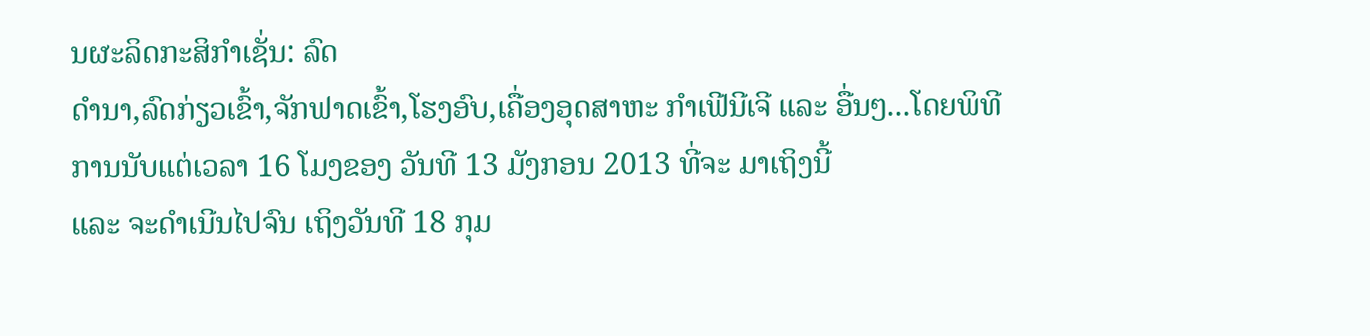ນຜະລິດກະສິກຳເຊັ່ນ: ລົດ
ດຳນາ,ລົດກ່ຽວເຂົ້າ,ຈັກຟາດເຂົ້າ,ໂຮງອົບ,ເຄື່ອງອຸດສາຫະ ກຳເຟີນີເຈີ ແລະ ອື່ນໆ...ໂດຍພິທີ
ການນັບແຕ່ເວລາ 16 ໂມງຂອງ ວັນທີ 13 ມັງກອນ 2013 ທີ່ຈະ ມາເຖິງນີ້
ແລະ ຈະດຳເນີນໄປຈົນ ເຖິງວັນທີ 18 ກຸມ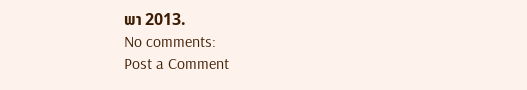ພາ 2013.
No comments:
Post a Comment